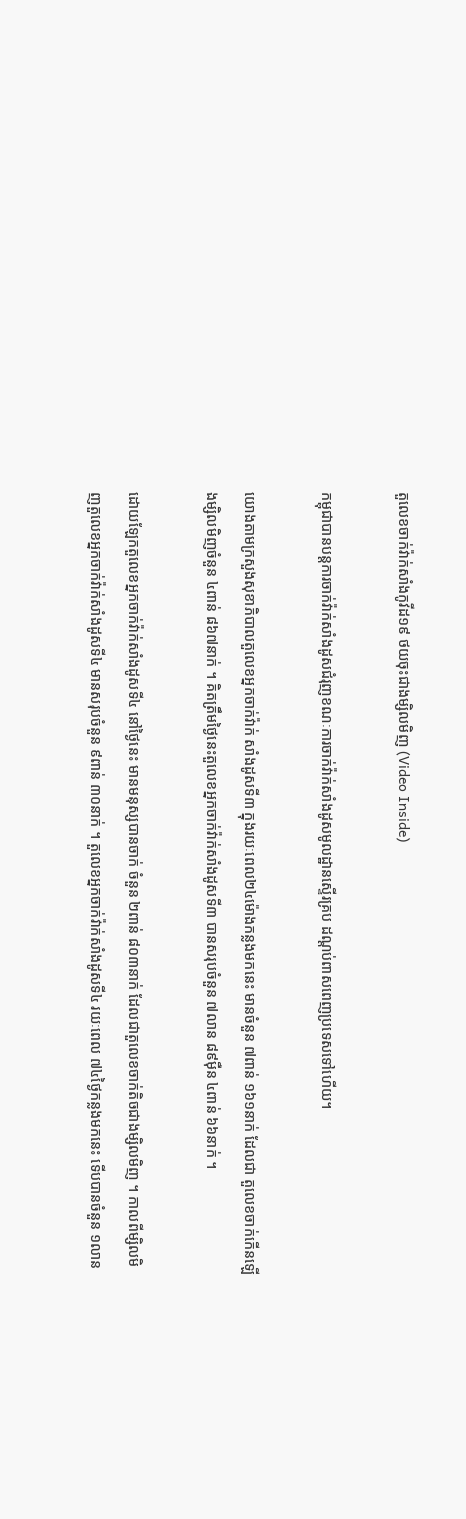តួលេខចាក់វ៉ាក់សាំងកូវីដ១៩ ថយចុះជាងម្សិលមិញ (Video Inside)

កម្ពុជាបានបន្តការចាក់វ៉ាក់សាំងដូសជំរុញខណៈការចាក់វ៉ាក់សាំងដូសមូលដ្ឋានស្ទើរគ្រប ដណ្តប់ពាសពេញប្រទេសទៅហើយ។

យោងតាមក្រសួងសុខាភិបាលតួលេខអ្នកចាក់វ៉ាក់ សាំងដូសទី៣ ក្នុងរយៈពេល២៤ម៉ោងកន្លងមកនេះ មានចំនួន ៧ពាន់ ១៦១នាក់ ដែលជា តួលេខចាក់កើនឡើងម្សិលមិញចំនួន ៤ពាន់ ៨៦៧នាក់ ។ គិតត្រឹមថ្ងៃនេះតួលេខអ្នកចាក់វ៉ាក់សាំងដូសទី៣ បានសរុបចំនួន ៧លាន ៨៩ម៉ឺន ៤ពាន់ ៦៦នាក់ ។

ដោយឡែកតួលេខអ្នកចាក់វ៉ាក់សាំងដូសទី៤ នៅថ្ងៃនេះ មានមនុស្សបានចាក់ ចំនួន ២ពាន់ ៨០៣នាក់ ដែលជាតួលេខចាក់តិចជាងម្សិលមិញ ។ កាលពីម្សិលមិញតួលេខអ្នកចាក់វ៉ាក់សាំងដូសទី៤ មានសរុបចំនួន ៩ពាន់ ៣០នាក់ ។ តួលេខអ្នកចាក់វ៉ាក់សាំងដូសទី៤ រយៈពេល ៧៤ថ្ងៃកន្លងមកនេះ ទើបបានចំនួន ១លាន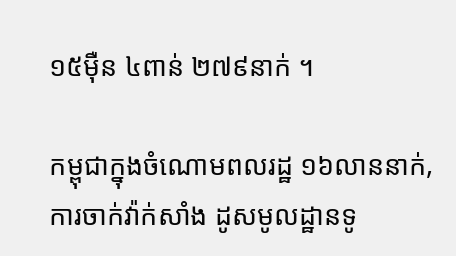១៥ម៉ឺន ៤ពាន់ ២៧៩នាក់ ។

កម្ពុជាក្នុងចំណោមពលរដ្ឋ ១៦លាននាក់, ការចាក់វ៉ាក់សាំង ដូសមូលដ្ឋានទូ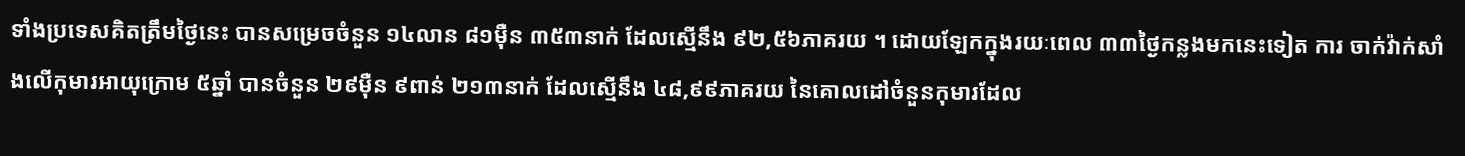ទាំងប្រទេសគិតត្រឹមថ្ងៃនេះ បានសម្រេចចំនួន ១៤លាន ៨១ម៉ឺន ៣៥៣នាក់ ដែលស្មើនឹង ៩២,៥៦ភាគរយ ។ ដោយឡែកក្នុងរយៈពេល ៣៣ថ្ងៃកន្លងមកនេះទៀត ការ ចាក់វ៉ាក់សាំងលើកុមារអាយុក្រោម ៥ឆ្នាំ បានចំនួន ២៩ម៉ឺន ៩ពាន់ ២១៣នាក់ ដែលស្មើនឹង ៤៨,៩៩ភាគរយ នៃគោលដៅចំនួនកុមារដែល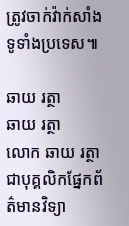ត្រូវចាក់វ៉ាក់សាំងទូទាំងប្រទេស៕

ឆាយ រត្ថា
ឆាយ រត្ថា
លោក ឆាយ រត្ថា ជាបុគ្គលិកផ្នែកព័ត៌មានវិទ្យា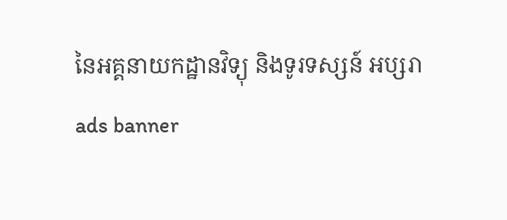នៃអគ្គនាយកដ្ឋានវិទ្យុ និងទូរទស្សន៍ អប្សរា
ads banner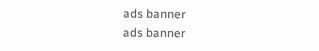ads banner
ads banner